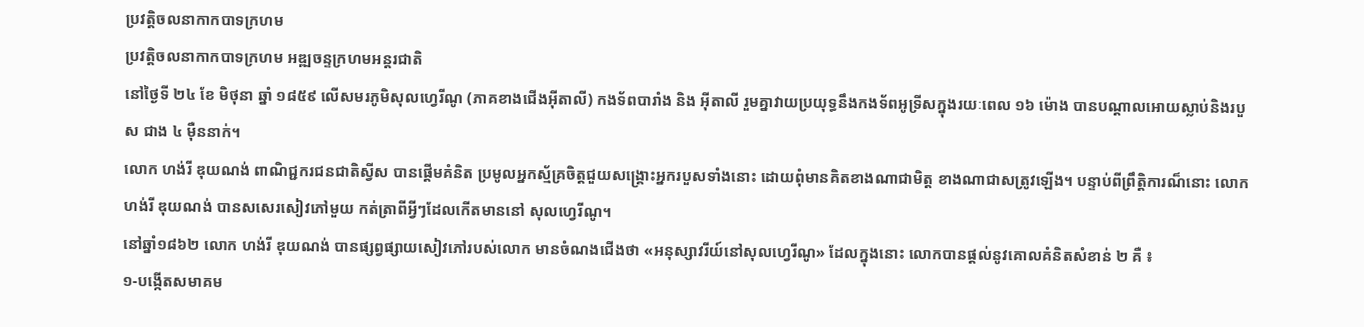ប្រវត្តិចលនាកាកបាទក្រហម
ប្រវត្តិចលនាកាកបាទក្រហម អឌ្ឍចន្ទក្រហមអន្តរជាតិ
នៅថ្ងៃទី ២៤ ខែ មិថុនា ឆ្នាំ ១៨៥៩ លើសមរភូមិសុលហ្វេរីណូ (ភាគខាងជើងអ៊ីតាលី) កងទ័ពបារាំង និង អ៊ីតាលី រួមគ្នាវាយប្រយុទ្ធនឹងកងទ័ពអូទ្រីសក្នុងរយៈពេល ១៦ ម៉ោង បានបណ្តាលអោយស្លាប់និងរបួស ជាង ៤ ម៉ឺននាក់។
លោក ហង់រី ឌុយណង់ ពាណិជ្ជករជនជាតិស្វីស បានផ្តើមគំនិត ប្រមូលអ្នកស្ម័គ្រចិត្តជួយសង្គ្រោះអ្នករបួសទាំងនោះ ដោយពុំមានគិតខាងណាជាមិត្ត ខាងណាជាសត្រូវឡើង។ បន្ទាប់ពីព្រឹត្តិការណ៏នោះ លោក ហង់រី ឌុយណង់ បានសសេរសៀវភៅមួយ កត់ត្រាពីអ្វីៗដែលកើតមាននៅ សុលហ្វេរីណូ។
នៅឆ្នាំ១៨៦២ លោក ហង់រី ឌុយណង់ បានផ្សព្វផ្សាយសៀវភៅរបស់លោក មានចំណងជើងថា «អនុស្សាវរីយ៍នៅសុលហ្វេរីណូ» ដែលក្នុងនោះ លោកបានផ្តល់នូវគោលគំនិតសំខាន់ ២ គឺ ៖
១-បង្កើតសមាគម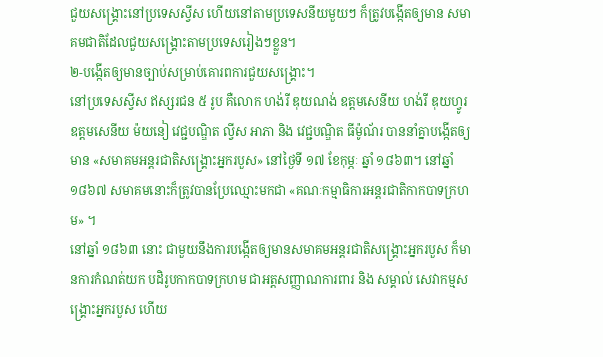ជួយសង្គ្រោះនៅប្រទេសស្វីស ហើយនៅតាមប្រទេសនីយមួយៗ ក៏ត្រូវបង្កើតឲ្យមាន សមាគមជាតិដែលជួយសង្រ្គោះតាមប្រទេសរៀងៗខ្លួន។
២-បង្កើតឲ្យមានច្បាប់សម្រាប់គោរពការជួយសង្រ្គោះ។
នៅប្រទេសស្វីស ឥស្សរជន ៥ រូប គឺលោក ហង់រី ឌុយណង់ ឧត្តមសេនីយ ហង់រី ឌុយហ្វូរ ឧត្តមសេនីយ ម៉យនៀ វេជ្ជបណ្ឌិត ល្វីស អាភា និង វេជ្ជបណ្ឌិត ធីម៉ូណ័រ បាននាំគ្នាបង្កើតឲ្យមាន «សមាគមអន្តរជាតិសង្រ្គោះអ្នករបួស» នៅថ្ងៃទី ១៧ ខែកុម្ភៈ ឆ្នាំ ១៨៦៣។ នៅឆ្នាំ ១៨៦៧ សមាគមនោះក៏ត្រូវបានប្រែឈ្មោះមកជា «គណៈកម្មាធិការអន្តរជាតិកាកបាទក្រហម» ។
នៅឆ្នាំ ១៨៦៣ នោះ ជាមួយនឹងការបង្កើតឲ្យមានសមាគមអន្តរជាតិសង្គ្រោះអ្នករបួស ក៏មានការកំណត់យក បដិរូបកាកបាទក្រហម ជាអត្តសញ្ញាណការពារ និង សម្គាល់ សេវាកម្មសង្គ្រោះអ្នករបួស ហើយ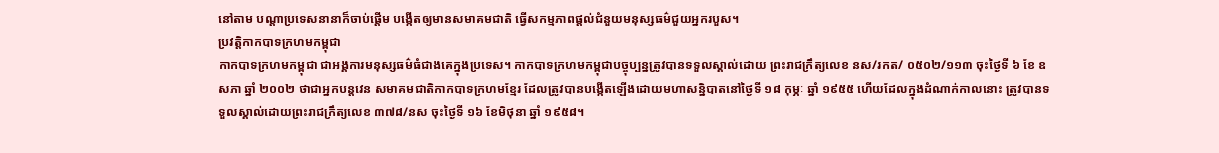នៅតាម បណ្តាប្រទេសនានាក៏ចាប់ផ្តើម បង្កើតឲ្យមានសមាគមជាតិ ធ្វើសកម្មភាពផ្តល់ជំនួយមនុស្សធម៌ជួយអ្នករបួស។
ប្រវត្តិកាកបាទក្រហមកម្ពុជា
កាកបាទក្រហមកម្ពុជា ជាអង្គការមនុស្សធម៌ធំជាងគេក្នុងប្រទេស។ កាកបាទក្រហមកម្ពុជាបច្ចុប្បន្នត្រូវបានទទួលស្គាល់ដោយ ព្រះរាជក្រឹត្យលេខ នស/រកត/ ០៥០២/១១៣ ចុះថ្ងៃទី ៦ ខែ ឧសភា ឆ្នាំ ២០០២ ថាជាអ្នកបន្តវេន សមាគមជាតិកាកបាទក្រហមខ្មែរ ដែលត្រូវបានបង្កើតឡើងដោយមហាសន្និបាតនៅថ្ងៃទី ១៨ កុម្ភៈ ឆ្នាំ ១៩៥៥ ហើយដែលក្នុងដំណាក់កាលនោះ ត្រូវបានទទួលស្គាល់ដោយព្រះរាជក្រឹត្យលេខ ៣៧៨/នស ចុះថ្ងៃទី ១៦ ខែមិថុនា ឆ្នាំ ១៩៥៨។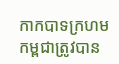កាកបាទក្រហមកម្ពជាត្រូវបាន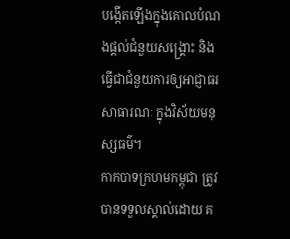បង្កើតឡើងក្នុងគោលបំណងផ្តល់ជំនួយសង្គ្រោះ និង ធ្វើជាជំនួយការឲ្យអាជ្ញាធរសាធារណៈ ក្នុងវិស័យមនុស្សធម៌។
កាកបាទក្រហមកម្ពុជា ត្រូវបានទទួលស្គាល់ដោយ គ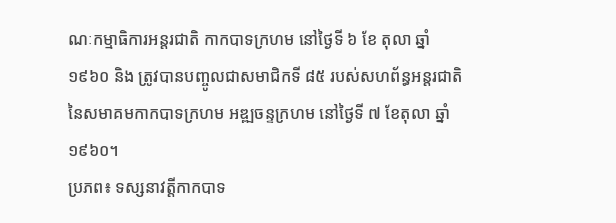ណៈកម្មាធិការអន្តរជាតិ កាកបាទក្រហម នៅថ្ងៃទី ៦ ខែ តុលា ឆ្នាំ ១៩៦០ និង ត្រូវបានបញ្ចូលជាសមាជិកទី ៨៥ របស់សហព័ន្ធអន្តរជាតិនៃសមាគមកាកបាទក្រហម អឌ្ឍចន្ទក្រហម នៅថ្ងៃទី ៧ ខែតុលា ឆ្នាំ ១៩៦០។
ប្រភព៖ ទស្សនាវត្តីកាកបាទ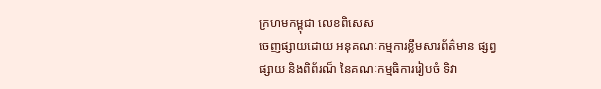ក្រហមកម្ពុជា លេខពិសេស
ចេញផ្សាយដោយ អនុគណៈកម្មការខ្លឹមសារព័ត៌មាន ផ្សព្វផ្សាយ និងពិព័រណ៏ នៃគណៈកម្មធិការរៀបចំ ទិវា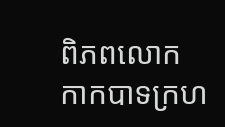ពិភពលោក កាកបាទក្រហ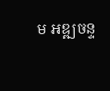ម អឌ្ឍចន្ទ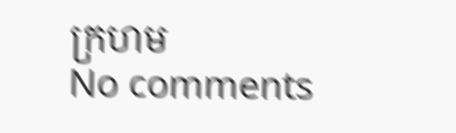ក្រហម
No comments